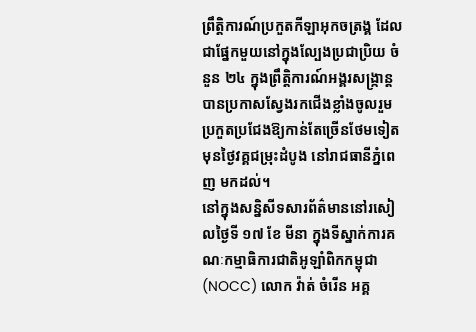ព្រឹត្តិការណ៍ប្រកួតកីឡាអុកចត្រង្គ ដែលជាផ្នែកមួយនៅក្នុងល្បែងប្រជាប្រិយ ចំនួន ២៤ ក្នុងព្រឹត្តិការណ៍អង្គរសង្ក្រាន្ត បានប្រកាសស្វែងរកជើងខ្លាំងចូលរួមប្រកួតប្រជែងឱ្យកាន់តែច្រើនថែមទៀត មុនថ្ងៃវគ្គជម្រុះដំបូង នៅរាជធានីភ្នំពេញ មកដល់។
នៅក្នុងសន្និសីទសារព័ត៌មាននៅរសៀលថ្ងៃទី ១៧ ខែ មីនា ក្នុងទីស្នាក់ការគណៈកម្មាធិការជាតិអូឡាំពិកកម្ពុជា (NOCC) លោក វ៉ាត់ ចំរើន អគ្គ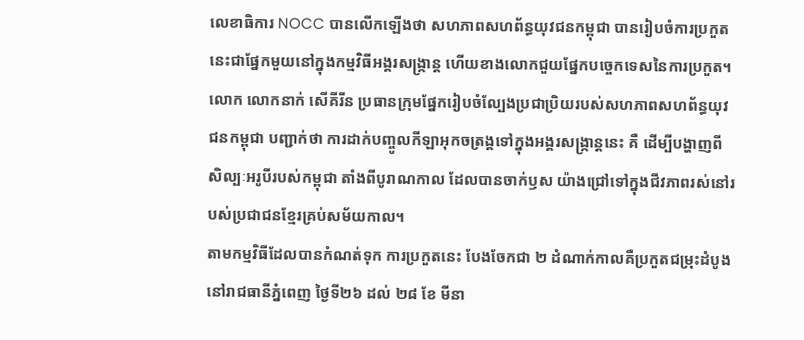លេខាធិការ NOCC បានលើកឡើងថា សហភាពសហព័ន្ធយុវជនកម្ពុជា បានរៀបចំការប្រកួតនេះជាផ្នែកមួយនៅក្នុងកម្មវិធីអង្គរសង្ក្រាន្ត ហើយខាងលោកជួយផ្នែកបច្ចេកទេសនៃការប្រកួត។
លោក លោកនាក់ សើគីរីន ប្រធានក្រុមផ្នែករៀបចំល្បែងប្រជាប្រិយរបស់សហភាពសហព័ន្ធយុវជនកម្ពុជា បញ្ជាក់ថា ការដាក់បញ្ចូលកីឡាអុកចត្រង្គទៅក្នុងអង្គរសង្ក្រាន្តនេះ គឺ ដើម្បីបង្ហាញពីសិល្បៈអរូបីរបស់កម្ពុជា តាំងពីបូរាណកាល ដែលបានចាក់ឫស យ៉ាងជ្រៅទៅក្នុងជីវភាពរស់នៅរបស់ប្រជាជនខ្មែរគ្រប់សម័យកាល។
តាមកម្មវិធីដែលបានកំណត់ទុក ការប្រកួតនេះ បែងចែកជា ២ ដំណាក់កាលគឺប្រកួតជម្រុះដំបូងនៅរាជធានីភ្នំពេញ ថ្ងៃទី២៦ ដល់ ២៨ ខែ មីនា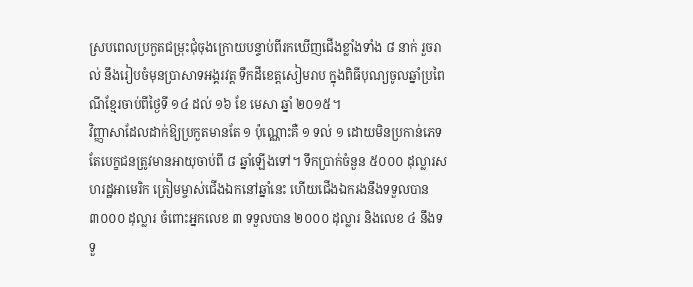ស្របពេលប្រកួតជម្រុះជុំចុងក្រោយបន្ទាប់ពីរកឃើញជើងខ្លាំងទាំង ៨ នាក់ រួចរាល់ នឹងរៀបចំមុនប្រាសាទអង្គរវត្ត ទឹកដីខេត្តសៀមរាប ក្នុងពិធីបុណ្យចូលឆ្នាំប្រពៃណីខ្មែរចាប់ពីថ្ងៃទី ១៤ ដល់ ១៦ ខែ មេសា ឆ្នាំ ២០១៥។
វិញ្ញាសាដែលដាក់ឱ្យប្រកួតមានតែ ១ ប៉ុណ្ណោះគឺ ១ ទល់ ១ ដោយមិនប្រកាន់ភេទ តែបេក្ខជនត្រូវមានអាយុចាប់ពី ៨ ឆ្នាំឡើងទៅ។ ទឹកប្រាក់ចំនួន ៥០០០ ដុល្លារសហរដ្ឋអាមេរិក ត្រៀមម្ចាស់ជើងឯកនៅឆ្នាំនេះ ហើយជើងឯករងនឹងទទួលបាន ៣០០០ ដុល្លារ ចំពោះអ្នកលេខ ៣ ទទួលបាន ២០០០ ដុល្លារ និងលេខ ៤ នឹងទទួ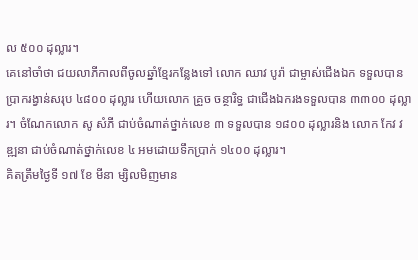ល ៥០០ ដុល្លារ។
គេនៅចាំថា ជយលាភីកាលពីចូលឆ្នាំខ្មែរកន្លែងទៅ លោក ឈាវ បូរ៉ា ជាម្ចាស់ជើងឯក ទទួលបានប្រាករង្វាន់សរុប ៤៨០០ ដុល្លារ ហើយលោក គ្រួច ចន្ថារិទ្ធ ជាជើងឯករងទទួលបាន ៣៣០០ ដុល្លារ។ ចំណែកលោក សូ សំភី ជាប់ចំណាត់ថ្នាក់លេខ ៣ ទទួលបាន ១៨០០ ដុល្លារនិង លោក កែវ វឌ្ឍនា ជាប់ចំណាត់ថ្នាក់លេខ ៤ អមដោយទឹកប្រាក់ ១៤០០ ដុល្លារ។
គិតត្រឹមថ្ងៃទី ១៧ ខែ មីនា ម្សិលមិញមាន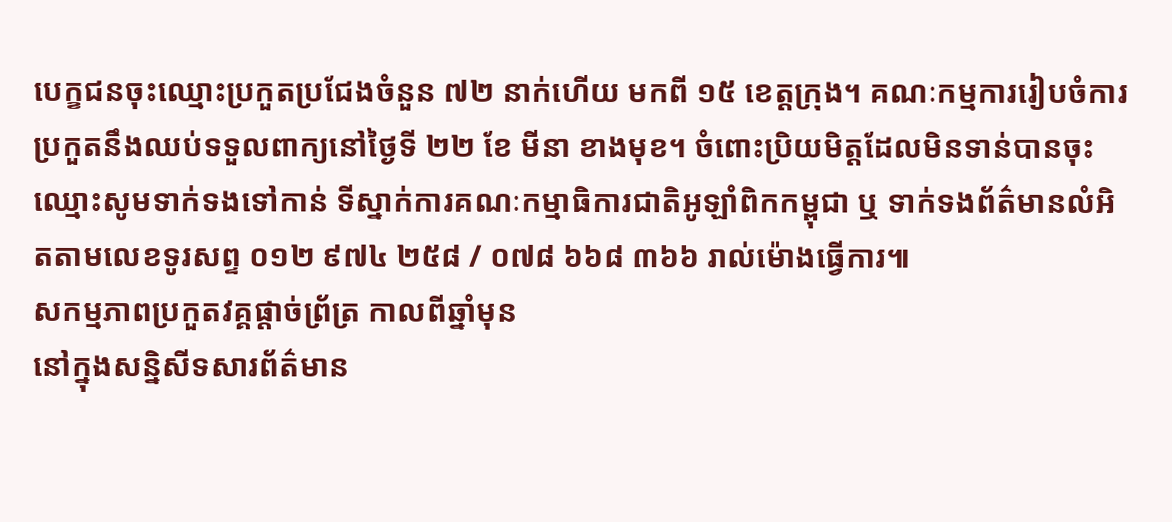បេក្ខជនចុះឈ្មោះប្រកួតប្រជែងចំនួន ៧២ នាក់ហើយ មកពី ១៥ ខេត្តក្រុង។ គណៈកម្មការរៀបចំការប្រកួតនឹងឈប់ទទួលពាក្យនៅថ្ងៃទី ២២ ខែ មីនា ខាងមុខ។ ចំពោះប្រិយមិត្តដែលមិនទាន់បានចុះឈ្មោះសូមទាក់ទងទៅកាន់ ទីស្នាក់ការគណៈកម្មាធិការជាតិអូឡាំពិកកម្ពុជា ឬ ទាក់ទងព័ត៌មានលំអិតតាមលេខទូរសព្ទ ០១២ ៩៧៤ ២៥៨ / ០៧៨ ៦៦៨ ៣៦៦ រាល់ម៉ោងធ្វើការ៕
សកម្មភាពប្រកួតវគ្គផ្ដាច់ព្រ័ត្រ កាលពីឆ្នាំមុន
នៅក្នុងសន្និសីទសារព័ត៌មាន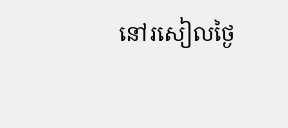នៅរសៀលថ្ងៃ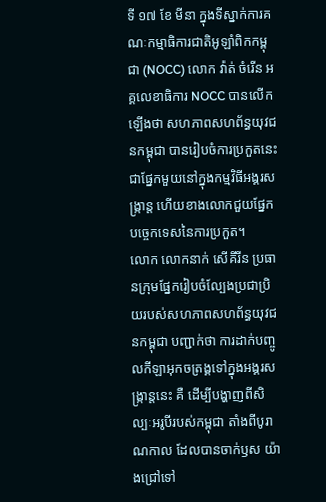ទី ១៧ ខែ មីនា ក្នុងទីស្នាក់ការគណៈកម្មាធិការជាតិអូឡាំពិកកម្ពុជា (NOCC) លោក វ៉ាត់ ចំរើន អគ្គលេខាធិការ NOCC បានលើកឡើងថា សហភាពសហព័ន្ធយុវជនកម្ពុជា បានរៀបចំការប្រកួតនេះជាផ្នែកមួយនៅក្នុងកម្មវិធីអង្គរសង្ក្រាន្ត ហើយខាងលោកជួយផ្នែកបច្ចេកទេសនៃការប្រកួត។
លោក លោកនាក់ សើគីរីន ប្រធានក្រុមផ្នែករៀបចំល្បែងប្រជាប្រិយរបស់សហភាពសហព័ន្ធយុវជនកម្ពុជា បញ្ជាក់ថា ការដាក់បញ្ចូលកីឡាអុកចត្រង្គទៅក្នុងអង្គរសង្ក្រាន្តនេះ គឺ ដើម្បីបង្ហាញពីសិល្បៈអរូបីរបស់កម្ពុជា តាំងពីបូរាណកាល ដែលបានចាក់ឫស យ៉ាងជ្រៅទៅ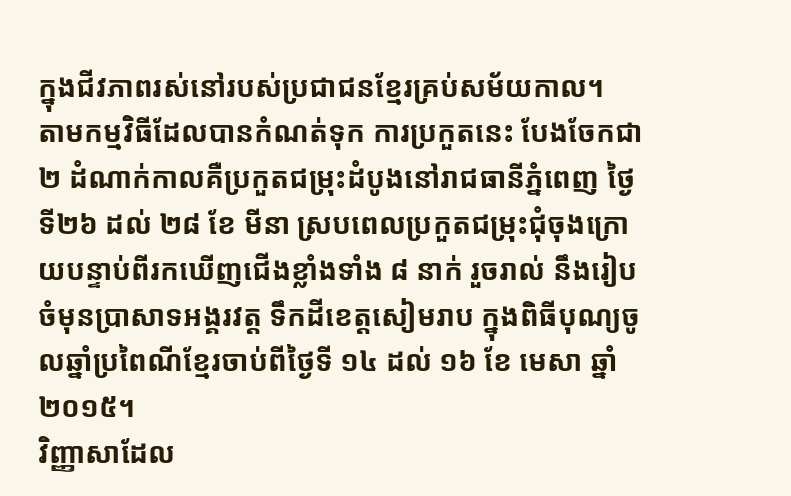ក្នុងជីវភាពរស់នៅរបស់ប្រជាជនខ្មែរគ្រប់សម័យកាល។
តាមកម្មវិធីដែលបានកំណត់ទុក ការប្រកួតនេះ បែងចែកជា ២ ដំណាក់កាលគឺប្រកួតជម្រុះដំបូងនៅរាជធានីភ្នំពេញ ថ្ងៃទី២៦ ដល់ ២៨ ខែ មីនា ស្របពេលប្រកួតជម្រុះជុំចុងក្រោយបន្ទាប់ពីរកឃើញជើងខ្លាំងទាំង ៨ នាក់ រួចរាល់ នឹងរៀបចំមុនប្រាសាទអង្គរវត្ត ទឹកដីខេត្តសៀមរាប ក្នុងពិធីបុណ្យចូលឆ្នាំប្រពៃណីខ្មែរចាប់ពីថ្ងៃទី ១៤ ដល់ ១៦ ខែ មេសា ឆ្នាំ ២០១៥។
វិញ្ញាសាដែល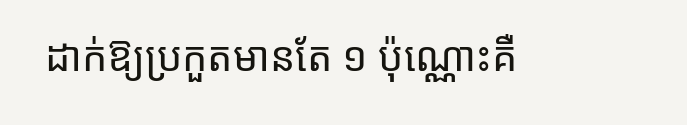ដាក់ឱ្យប្រកួតមានតែ ១ ប៉ុណ្ណោះគឺ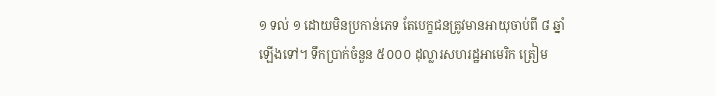១ ទល់ ១ ដោយមិនប្រកាន់ភេទ តែបេក្ខជនត្រូវមានអាយុចាប់ពី ៨ ឆ្នាំឡើងទៅ។ ទឹកប្រាក់ចំនួន ៥០០០ ដុល្លារសហរដ្ឋអាមេរិក ត្រៀម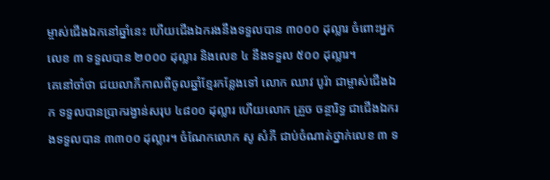ម្ចាស់ជើងឯកនៅឆ្នាំនេះ ហើយជើងឯករងនឹងទទួលបាន ៣០០០ ដុល្លារ ចំពោះអ្នកលេខ ៣ ទទួលបាន ២០០០ ដុល្លារ និងលេខ ៤ នឹងទទួល ៥០០ ដុល្លារ។
គេនៅចាំថា ជយលាភីកាលពីចូលឆ្នាំខ្មែរកន្លែងទៅ លោក ឈាវ បូរ៉ា ជាម្ចាស់ជើងឯក ទទួលបានប្រាករង្វាន់សរុប ៤៨០០ ដុល្លារ ហើយលោក គ្រួច ចន្ថារិទ្ធ ជាជើងឯករងទទួលបាន ៣៣០០ ដុល្លារ។ ចំណែកលោក សូ សំភី ជាប់ចំណាត់ថ្នាក់លេខ ៣ ទ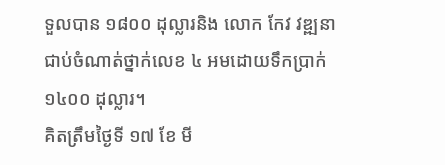ទួលបាន ១៨០០ ដុល្លារនិង លោក កែវ វឌ្ឍនា ជាប់ចំណាត់ថ្នាក់លេខ ៤ អមដោយទឹកប្រាក់ ១៤០០ ដុល្លារ។
គិតត្រឹមថ្ងៃទី ១៧ ខែ មី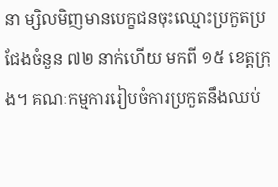នា ម្សិលមិញមានបេក្ខជនចុះឈ្មោះប្រកួតប្រជែងចំនួន ៧២ នាក់ហើយ មកពី ១៥ ខេត្តក្រុង។ គណៈកម្មការរៀបចំការប្រកួតនឹងឈប់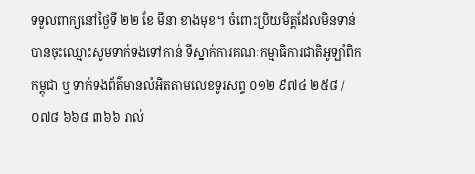ទទួលពាក្យនៅថ្ងៃទី ២២ ខែ មីនា ខាងមុខ។ ចំពោះប្រិយមិត្តដែលមិនទាន់បានចុះឈ្មោះសូមទាក់ទងទៅកាន់ ទីស្នាក់ការគណៈកម្មាធិការជាតិអូឡាំពិកកម្ពុជា ឬ ទាក់ទងព័ត៌មានលំអិតតាមលេខទូរសព្ទ ០១២ ៩៧៤ ២៥៨ / ០៧៨ ៦៦៨ ៣៦៦ រាល់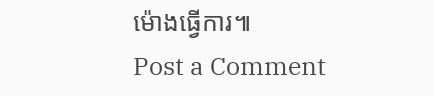ម៉ោងធ្វើការ៕
Post a Comment